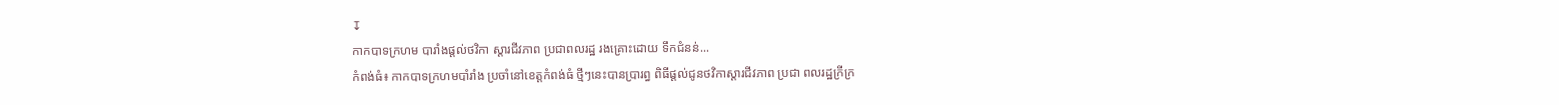↧
កាកបាទក្រហម បារាំងផ្តល់ថវិកា ស្តារជីវភាព ប្រជាពលរដ្ឋ រងគ្រោះដោយ ទឹកជំនន់...
កំពង់ធំ៖ កាកបាទក្រហមបាំរាំង ប្រចាំនៅខេត្តកំពង់ធំ ថ្មីៗនេះបានប្រារព្ធ ពិធីផ្តល់ជូនថវិកាស្តារជីវភាព ប្រជា ពលរដ្ឋក្រីក្រ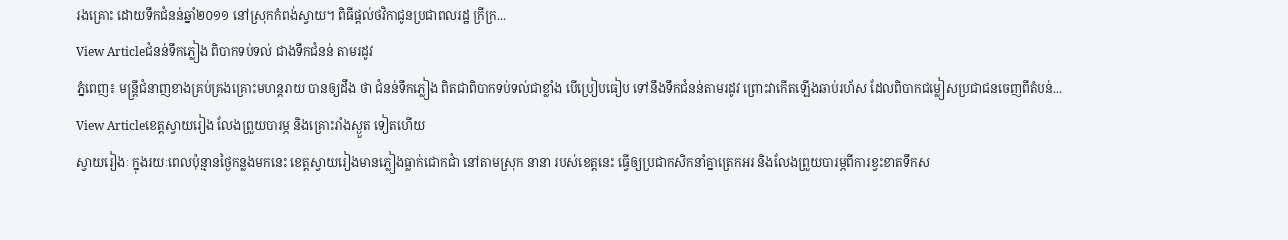រងគ្រោះ ដោយទឹកជំនន់ឆ្នាំ២០១១ នៅស្រុកកំពង់ស្វាយ។ ពិធីផ្តល់ថវិកាជូនប្រជាពលរដ្ឋ ក្រីក្រ...
View Articleជំនន់ទឹកភ្លៀង ពិបាកទប់ទល់ ជាងទឹកជំនន់ តាមរដូវ
ភ្នំពេញ៖ មន្រ្ដីជំនាញខាងគ្រប់គ្រងគ្រោះមហន្តរាយ បានឲ្យដឹង ថា ជំនន់ទឹកភ្លៀង ពិតជាពិបាកទប់ទល់ជាខ្លាំង បើប្រៀបធៀប ទៅនឹងទឹកជំនន់តាមរដូវ ព្រោះវាកើតឡើងឆាប់រហ័ស ដែលពិបាកជម្លៀសប្រជាជនចេញពីតំបន់...
View Articleខេត្តស្វាយរៀង លែងព្រួយបារម្ភ និងគ្រោះរាំងស្ងួត ទៀតហើយ
ស្វាយរៀងៈ ក្នុងរយៈពេលប៉ុន្មានថ្ងៃកន្លងមកនេះ ខេត្តស្វាយរៀងមានភ្លៀងធ្លាក់ជោកជាំ នៅតាមស្រុក នានា របស់ខេត្តនេះ ធ្វើឲ្យប្រជាកសិកនាំគ្នាត្រេកអរ និងលែងព្រួយបារម្ភពីការខ្វះខាតទឹកស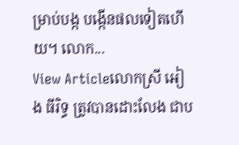ម្រាប់បង្ក បង្កើនផលទៀតហើយ។ លោក...
View Articleលោកស្រី អៀង ធីរិទ្ធ ត្រូវបានដោះលែង ជាប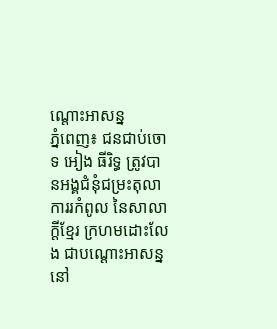ណ្តោះអាសន្ន
ភ្នំពេញ៖ ជនជាប់ចោទ អៀង ធីរិទ្ធ ត្រូវបានអង្គជំនុំជម្រះតុលាការរកំពូល នៃសាលាក្តីខ្មែរ ក្រហមដោះលែង ជាបណ្តោះអាសន្ន នៅ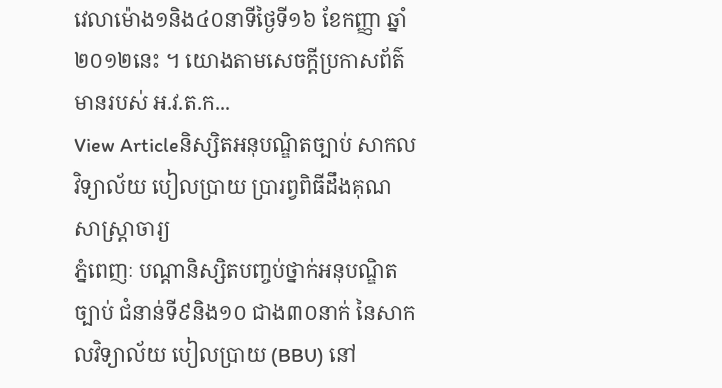វេលាម៉ោង១និង៤០នាទីថ្ងៃទី១៦ ខែកញ្ញា ឆ្នាំ២០១២នេះ ។ យោងតាមសេចក្តីប្រកាសព័ត៌មានរបស់ អ.វ.ត.ក...
View Articleនិស្សិតអនុបណ្ឌិតច្បាប់ សាកលវិទ្យាល័យ បៀលប្រាយ ប្រារព្វពិធីដឹងគុណ សាស្រ្តាចារ្យ
ភ្នំពេញៈ បណ្តានិស្សិតបញ្ចប់ថ្នាក់អនុបណ្ឌិតច្បាប់ ជំនាន់ទី៩និង១០ ជាង៣០នាក់ នៃសាកលវិទ្យាល័យ បៀលប្រាយ (BBU) នៅ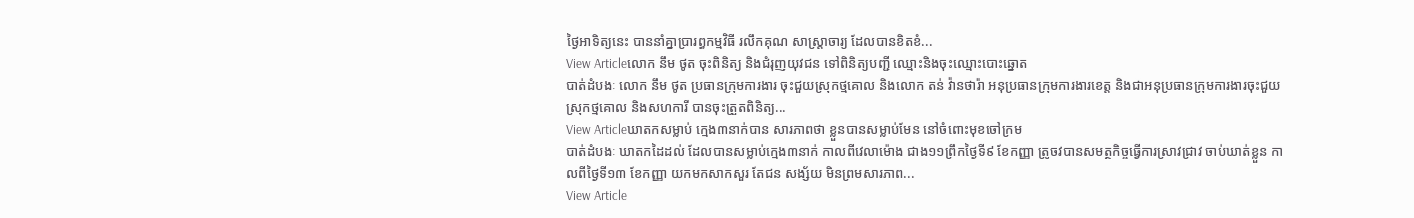ថ្ងៃអាទិត្យនេះ បាននាំគ្នាប្រារព្ធកម្មវិធី រលឹកគុណ សាស្រ្តាចារ្យ ដែលបានខិតខំ...
View Articleលោក នឹម ថូត ចុះពិនិត្យ និងជំរុញយុវជន ទៅពិនិត្យបញ្ជី ឈ្មោះនិងចុះឈ្មោះបោះឆ្នោត
បាត់ដំបងៈ លោក នឹម ថូត ប្រធានក្រុមការងារ ចុះជួយស្រុកថ្មគោល និងលោក តន់ វ៉ានថារ៉ា អនុប្រធានក្រុមការងារខេត្ត និងជាអនុប្រធានក្រុមការងារចុះជួយ ស្រុកថ្មគោល និងសហការី បានចុះត្រួតពិនិត្យ...
View Articleឃាតកសម្លាប់ ក្មេង៣នាក់បាន សារភាពថា ខ្លួនបានសម្លាប់មែន នៅចំពោះមុខចៅក្រម
បាត់ដំបងៈ ឃាតកដៃដល់ ដែលបានសម្លាប់ក្មេង៣នាក់ កាលពីវេលាម៉ោង ជាង១១ព្រឹកថ្ងៃទី៩ ខែកញ្ញា ត្រូចវបានសមត្ថកិច្ចធ្វើការស្រាវជ្រាវ ចាប់ឃាត់ខ្លួន កាលពីថ្ងៃទី១៣ ខែកញ្ញា យកមកសាកសួរ តែជន សង្ស័យ មិនព្រមសារភាព...
View Article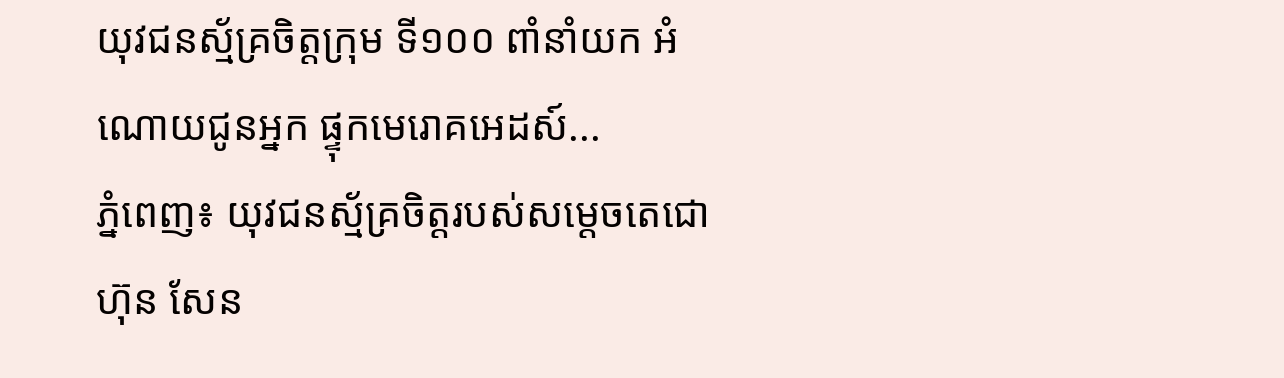យុវជនស្ម័គ្រចិត្ដក្រុម ទី១០០ ពាំនាំយក អំណោយជូនអ្នក ផ្ទុកមេរោគអេដស៍...
ភ្នំពេញ៖ យុវជនស្ម័គ្រចិត្តរបស់សម្ដេចតេជោ ហ៊ុន សែន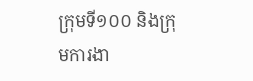ក្រុមទី១០០ និងក្រុមការងា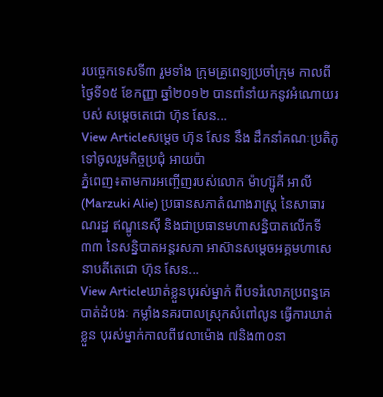របច្ចេកទេសទី៣ រួមទាំង ក្រុមគ្រូពេទ្យប្រចាំក្រុម កាលពីថ្ងៃទី១៥ ខែកញ្ញា ឆ្នាំ២០១២ បានពាំនាំយកនូវអំណោយរបស់ សម្ដេចតេជោ ហ៊ុន សែន...
View Articleសម្តេច ហ៊ុន សែន នឹង ដឹកនាំគណៈប្រតិភូ ទៅចូលរួមកិច្ចប្រជុំ អាយប៉ា
ភ្នំពេញ៖តាមការអញ្ចើញរបស់លោក ម៉ាហ្ស៊ូគី អាលី (Marzuki Alie) ប្រធានសភាតំណាងរាស្រ្ត នៃសាធារណរដ្ឋ ឥណ្ឌូនេស៊ី និងជាប្រធានមហាសន្និបាតលើកទី៣៣ នៃសន្និបាតអន្តរសភា អាស៊ានសម្តេចអគ្គមហាសេនាបតីតេជោ ហ៊ុន សែន...
View Articleឃាត់ខ្លួនបុរស់ម្នាក់ ពីបទរំលោភប្រពន្ធគេ
បាត់ដំបងៈ កម្លាំងនគរបាលស្រុកសំពៅលូន ធ្វើការឃាត់ខ្លួន បុរស់ម្នាក់កាលពីវេលាម៉ោង ៧និង៣០នា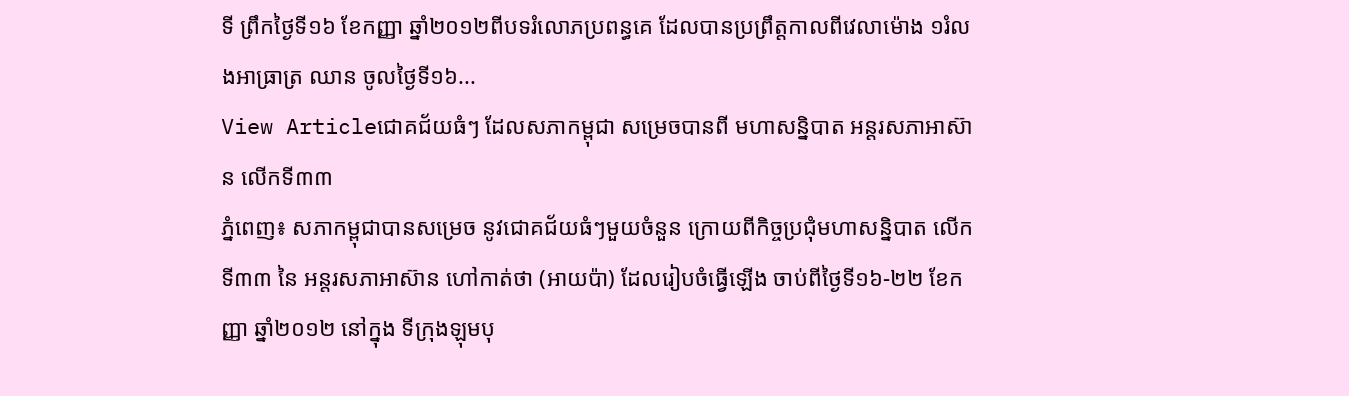ទី ព្រឹកថ្ងៃទី១៦ ខែកញ្ញា ឆ្នាំ២០១២ពីបទរំលោភប្រពន្ធគេ ដែលបានប្រព្រឹត្តកាលពីវេលាម៉ោង ១រំលងអាធ្រាត្រ ឈាន ចូលថ្ងៃទី១៦...
View Articleជោគជ័យធំៗ ដែលសភាកម្ពុជា សម្រេចបានពី មហាសន្និបាត អន្តរសភាអាស៊ាន លើកទី៣៣
ភ្នំពេញ៖ សភាកម្ពុជាបានសម្រេច នូវជោគជ័យធំៗមួយចំនួន ក្រោយពីកិច្ចប្រជុំមហាសន្និបាត លើកទី៣៣ នៃ អន្តរសភាអាស៊ាន ហៅកាត់ថា (អាយប៉ា) ដែលរៀបចំធ្វើឡើង ចាប់ពីថ្ងៃទី១៦-២២ ខែកញ្ញា ឆ្នាំ២០១២ នៅក្នុង ទីក្រុងឡុមបុ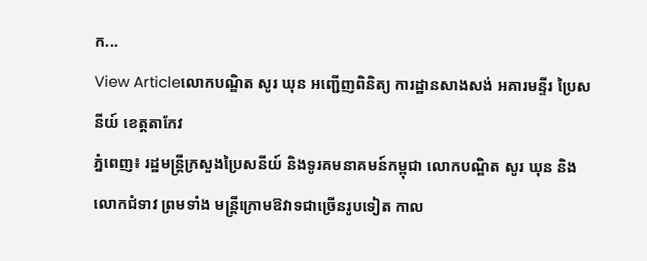ក...
View Articleលោកបណ្ឌិត សូរ ឃុន អញ្ជើញពិនិត្យ ការដ្ឋានសាងសង់ អគារមន្ទីរ ប្រៃសនីយ៍ ខេត្តតាកែវ
ភ្នំពេញ៖ រដ្ឋមន្រ្ដីក្រសួងប្រៃសនីយ៍ និងទូរគមនាគមន៍កម្ពុជា លោកបណ្ឌិត សូរ ឃុន និងលោកជំទាវ ព្រមទាំង មន្រ្ដីក្រោមឱវាទជាច្រើនរូបទៀត កាល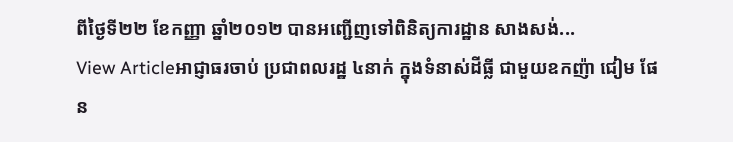ពីថ្ងៃទី២២ ខែកញ្ញា ឆ្នាំ២០១២ បានអញ្ជើញទៅពិនិត្យការដ្ឋាន សាងសង់...
View Articleអាជ្ញាធរចាប់ ប្រជាពលរដ្ឋ ៤នាក់ ក្នុងទំនាស់ដីធ្លី ជាមួយឧកញ៉ា ជៀម ផែន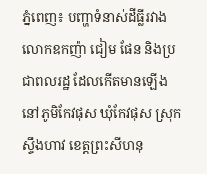ភ្នំពេញ៖ បញ្ហាទំនាស់ដីធ្លីរវាងលោកឧកញ៉ា ជៀម ផែន និងប្រជាពលរដ្ឋ ដែលកើតមានឡើង នៅភូមិកែវផុស ឃុំកែវផុស ស្រុកស្ទឹងហាវ ខេត្តព្រះសីហនុ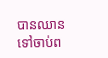បានឈានទៅចាប់ព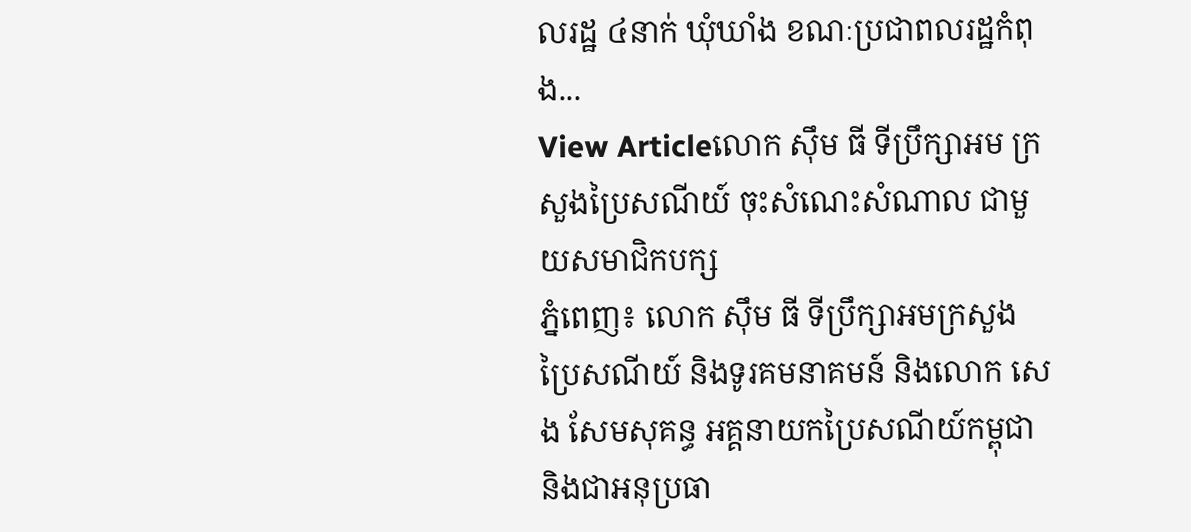លរដ្ឋ ៤នាក់ ឃុំឃាំង ខណៈប្រជាពលរដ្ឋកំពុង...
View Articleលោក ស៊ឹម ធី ទីប្រឹក្សាអម ក្រសួងប្រៃសណីយ៍ ចុះសំណេះសំណាល ជាមួយសមាជិកបក្ស
ភ្នំពេញ៖ លោក ស៊ឹម ធី ទីប្រឹក្សាអមក្រសួងប្រៃសណីយ៍ និងទូរគមនាគមន៍ និងលោក សេង សែមសុគន្ធ អគ្គនាយកប្រៃសណីយ៍កម្ពុជា និងជាអនុប្រធា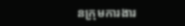នកុ្រមការងារ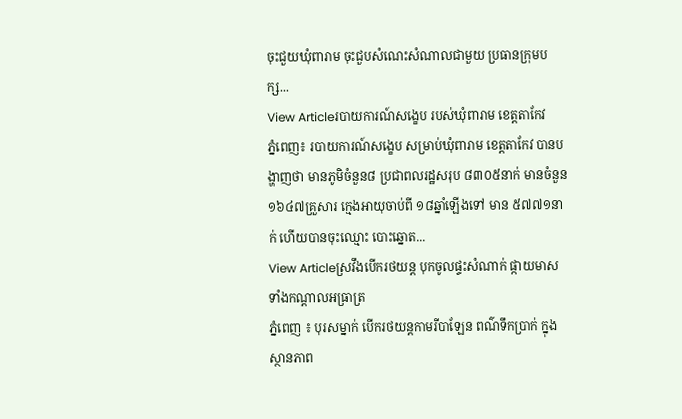ចុះជួយឃុំពារាម ចុះជួបសំណេះសំណាលជាមួយ ប្រធានក្រុមបក្ស...
View Articleរបាយការណ៍សង្ខេប របស់ឃុំពារាម ខេត្តតាកែវ
ភ្នំពេញ៖ របាយការណ៍សង្ខេប សម្រាប់ឃុំពារាម ខេត្តតាកែវ បានបង្ហាញថា មានភូមិចំនួន៨ ប្រជាពលរដ្ឋសរុប ៨៣០៥នាក់ មានចំនួន ១៦៤៧គ្រួសារ ក្មេងអាយុចាប់ពី ១៨ឆ្នាំឡើងទៅ មាន ៥៧៧១នាក់ ហើយបានចុះឈ្មោះ បោះឆ្នោត...
View Articleស្រវឹងបើករថយន្ត បុកចូលផ្ទះសំណាក់ ផ្កាយមាស ទាំងកណ្តាលអធ្រាត្រ
ភ្នំពេញ ៖ បុរសម្នាក់ បើករថយន្តកាមរីបាឡែន ពណ៌ទឹកប្រាក់ ក្នុងស្ថានភាព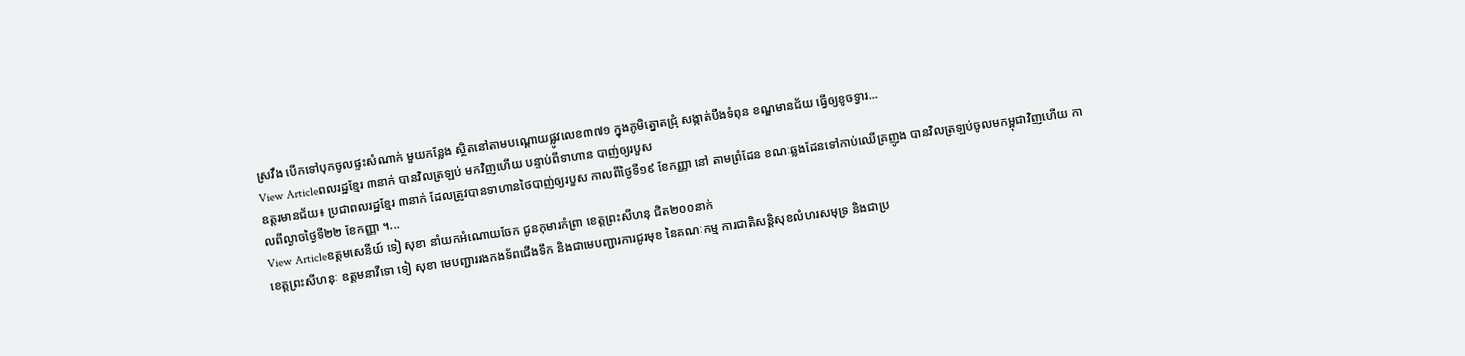ស្រវឹង បើកទៅបុកចូលផ្ទះសំណាក់ មួយកន្លែង ស្ថិតនៅតាមបណ្តោយផ្លូវលេខ៣៧១ ក្នុងភូមិត្នោតជ្រុំ សង្កាត់បឹងទំពុន ខណ្ឌមានជ័យ ធ្វើឲ្យខូចទ្វារ...
View Articleពលរដ្ឋខ្មែរ ៣នាក់ បានវិលត្រឡប់ មកវិញហើយ បន្ទាប់ពីទាហាន បាញ់ឲ្យរបួស
ឧត្តរមានជ័យ៖ ប្រជាពលរដ្ឋខ្មែរ ៣នាក់ ដែលត្រូវបានទាហានថៃបាញ់ឲ្យរបួស កាលពីថ្ងៃទី១៩ ខែកញ្ញា នៅ តាមព្រំដែន ខណៈឆ្លងដែនទៅកាប់ឈើគ្រញូង បានវិលត្រឡប់ចូលមកម្ពុជាវិញហើយ កាលពីល្ងាចថ្ងៃទី២២ ខែកញ្ញា ។...
View Articleឧត្តមសេនីយ៍ ទៀ សុខា នាំយកអំណោយចែក ជូនកុមារកំព្រា ខេត្តព្រះសីហនុ ជិត២០០នាក់
ខេត្តព្រះសីហនុៈ ឧត្តមនាវីទោ ទៀ សុខា មេបញ្ជាររងកងទ័ពជើងទឹក និងជាមេបញ្ជារការជូរមុខ នៃគណៈកម្ម ការជាតិសន្តិសុខលំហរសមុទ្រ និងជាប្រ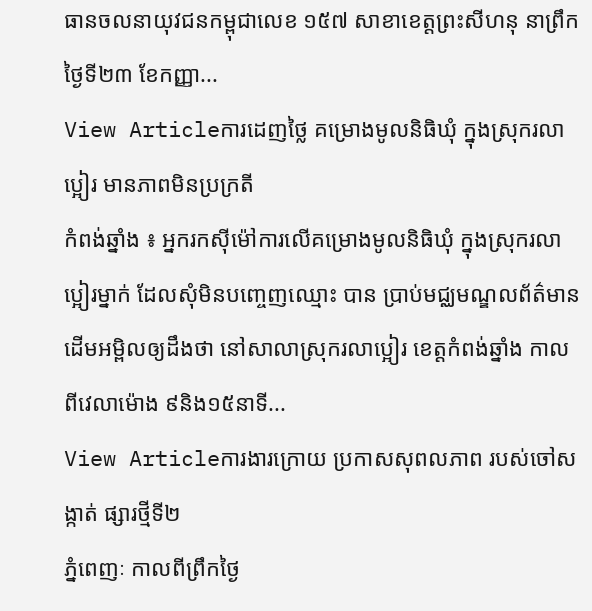ធានចលនាយុវជនកម្ពុជាលេខ ១៥៧ សាខាខេត្តព្រះសីហនុ នាព្រឹក ថ្ងៃទី២៣ ខែកញ្ញា...
View Articleការដេញថ្លៃ គម្រោងមូលនិធិឃុំ ក្នុងស្រុករលាប្អៀរ មានភាពមិនប្រក្រតី
កំពង់ឆ្នាំង ៖ អ្នករកស៊ីម៉ៅការលើគម្រោងមូលនិធិឃុំ ក្នុងស្រុករលាប្អៀរម្នាក់ ដែលសុំមិនបញ្ចេញឈ្មោះ បាន ប្រាប់មជ្ឈមណ្ឌលព័ត៌មាន ដើមអម្ពិលឲ្យដឹងថា នៅសាលាស្រុករលាប្អៀរ ខេត្តកំពង់ឆ្នាំង កាលពីវេលាម៉ោង ៩និង១៥នាទី...
View Articleការងារក្រោយ ប្រកាសសុពលភាព របស់ចៅសង្កាត់ ផ្សារថ្មីទី២
ភ្នំពេញៈ កាលពីព្រឹកថ្ងៃ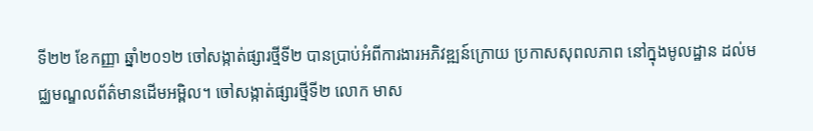ទី២២ ខែកញ្ញា ឆ្នាំ២០១២ ចៅសង្កាត់ផ្សារថ្មីទី២ បានប្រាប់អំពីការងារអភិវឌ្ឍន៍ក្រោយ ប្រកាសសុពលភាព នៅក្នុងមូលដ្ឋាន ដល់មជ្ឈមណ្ឌលព័ត៌មានដើមអម្ពិល។ ចៅសង្កាត់ផ្សារថ្មីទី២ លោក មាស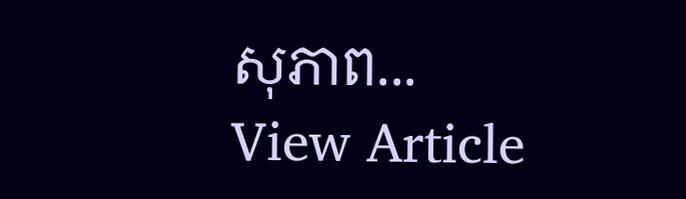សុភាព...
View Article